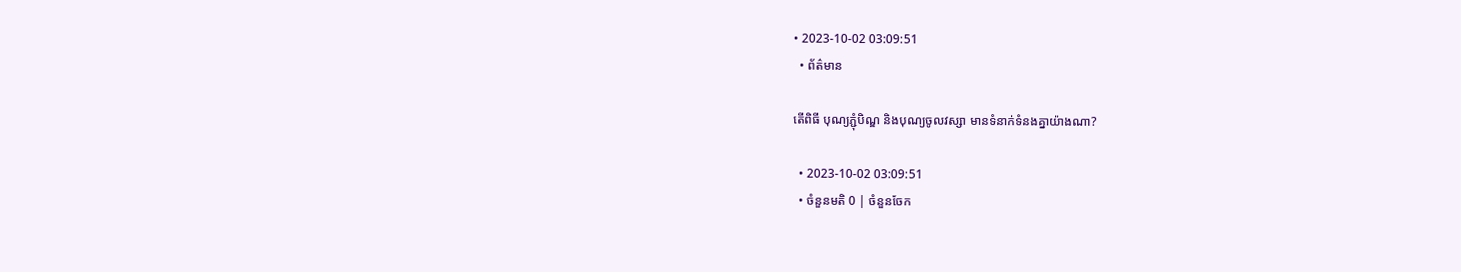• 2023-10-02 03:09:51
  • ព័ត៌មាន

តើពិធី បុណ្យភ្ជុំបិណ្ឌ និងបុណ្យចូលវស្សា មានទំនាក់ទំនងគ្នាយ៉ាងណា?

  • 2023-10-02 03:09:51
  • ចំនួនមតិ 0 | ចំនួនចែក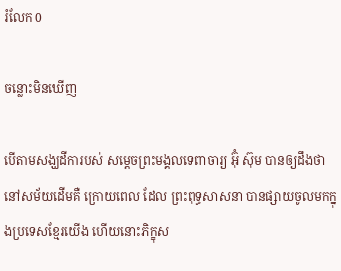រំលែក 0

ចន្លោះមិនឃើញ

បើតាមសង្ឃដីការបស់ សមេ្តចព្រះមង្គលទេពាចារ្យ អ៊ុំ ស៊ុម បានឲ្យដឹងថា នៅសម័យដើមគឺ ក្រោយពេល ដែល ព្រះពុទ្ធសាសនា បានផ្សាយចូលមកក្នុងប្រទេសខែ្មរយើង ហើយនោះភិក្ខុស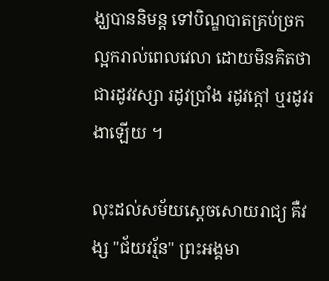ង្ឃបាននិមន្ត ទៅបិណ្ឌបាតគ្រប់ច្រកល្អករាល់ពេលវេលា ដោយមិនគិតថា ជារដូវវស្សា រដូវប្រាំង រដូវក្តៅ ឬរដូវរងាឡើយ ។

លុះដល់សម័យសេ្តចសោយរាជ្យ គឺវង្ស "ជ័យវរ្ម័ន" ព្រះអង្គមា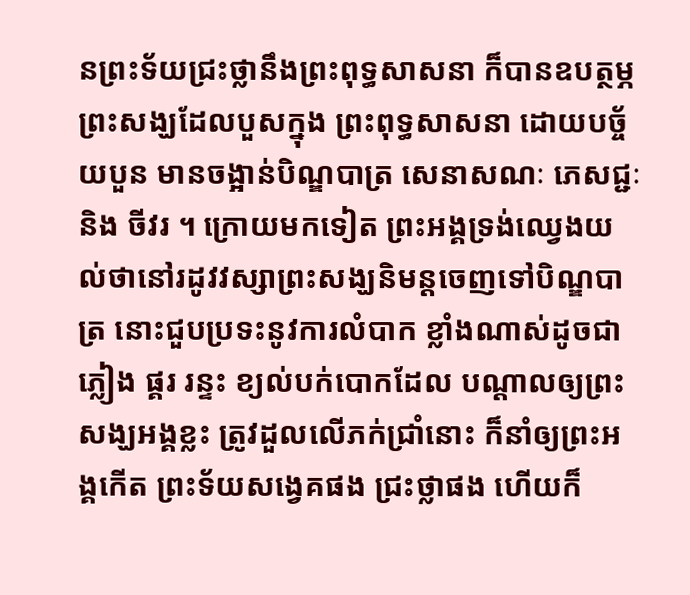នព្រះទ័យជ្រះថ្លានឹងព្រះពុទ្ធសាសនា ក៏បានឧបត្ថម្ភព្រះសង្ឃដែលបួសក្នុង ព្រះពុទ្ធសាសនា ដោយបច័្ចយបួន មានចង្អាន់បិណ្ឌបាត្រ សេនាសណៈ ភេសជ្ជៈ និង ចីវរ ។ ក្រោយមកទៀត ព្រះអង្គទ្រង់ឈេ្វងយល់ថានៅរដូវវស្សាព្រះសង្ឃនិមន្តចេញទៅបិណ្ឌបាត្រ នោះជួបប្រទះនូវការលំបាក ខ្លាំងណាស់ដូចជា ភ្លៀង ផ្គរ រន្ទះ ខ្យល់បក់បោកដែល បណ្តាលឲ្យព្រះសង្ឃអង្គខ្លះ ត្រូវដួលលើភក់ជ្រាំនោះ ក៏នាំឲ្យព្រះអង្គកើត ព្រះទ័យសងេ្វគផង ជ្រះថ្លាផង ហើយក៏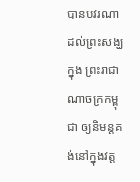បានបវរណា ដល់ព្រះសង្ឃក្នុង ព្រះរាជាណាចក្រកម្ពុជា ឲ្យនិមន្តគង់នៅក្នុងវត្ត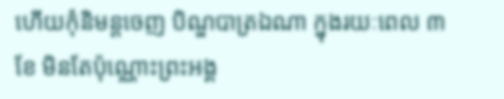ហើយកុំនិមន្តចេញ បិណ្ឌបាត្រឯណា ក្នុងរយៈពេល ៣ខែ មិនតែប៉ុណ្ណោះព្រះអង្គ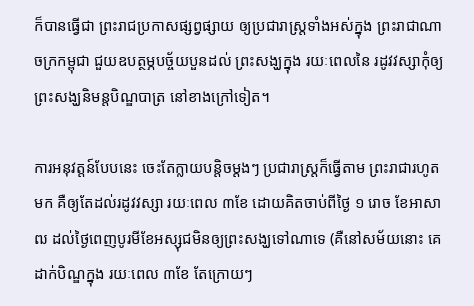ក៏បានធ្វើជា ព្រះរាជប្រកាសផ្សព្វផ្សាយ ឲ្យប្រជារាស្រ្តទាំងអស់ក្នុង ព្រះរាជាណាចក្រកម្ពុជា ជួយឧបត្ថម្ភបច្ច័យបួនដល់ ព្រះសង្ឃក្នុង រយៈពេលនៃ រដូវវស្សាកុំឲ្យ ព្រះសង្ឃនិមន្តបិណ្ឌបាត្រ នៅខាងក្រៅទៀត។

ការអនុវត្តន៍បែបនេះ ចេះតែក្លាយបន្តិចម្តងៗ ប្រជារាស្រ្តក៏ធ្វើតាម ព្រះរាជារហូតមក គឺឲ្យតែដល់រដូវវស្សា រយៈពេល ៣ខែ ដោយគិតចាប់ពីថៃ្ង ១ រោច ខែអាសាឍ ដល់ថៃ្ងពេញបូរមីខែអស្សុជមិនឲ្យព្រះសង្ឃទៅណាទេ (គឺនៅសម័យនោះ គេដាក់បិណ្ឌក្នុង រយៈពេល ៣ខែ តែក្រោយៗ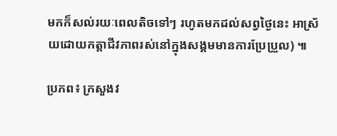មកក៏សល់រយៈពេលតិចទៅៗ រហូតមកដល់សព្វថៃ្ងនេះ អាស្រ័យដោយកត្តាជីវភាពរស់នៅក្នុងសង្គមមានការប្រែប្រួល) ៕

ប្រភព៖ ក្រសួងវ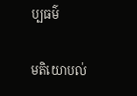ប្បធម៌

មតិយោបល់